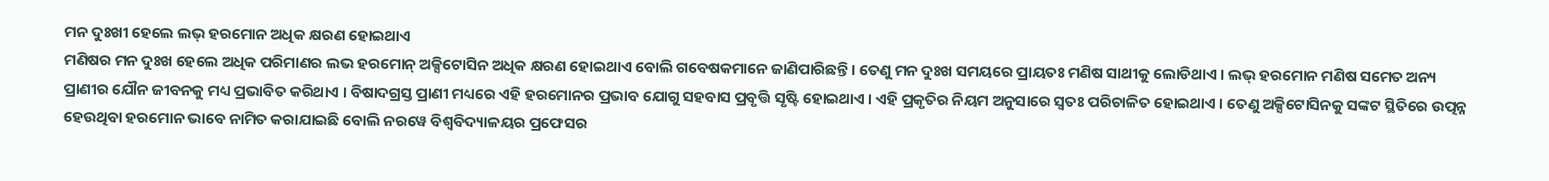ମନ ଦୁଃଖୀ ହେଲେ ଲଭ୍ ହରମୋନ ଅଧିକ କ୍ଷରଣ ହୋଇଥାଏ
ମଣିଷର ମନ ଦୁଃଖ ହେଲେ ଅଧିକ ପରିମାଣର ଲଭ ହରମୋନ୍ ଅକ୍ସିଟୋସିନ ଅଧିକ କ୍ଷରଣ ହୋଇଥାଏ ବୋଲି ଗବେଷକମାନେ ଜାଣିପାରିଛନ୍ତି । ତେଣୁ ମନ ଦୁଃଖ ସମୟରେ ପ୍ରାୟତଃ ମଣିଷ ସାଥୀକୁ ଲୋଡିଥାଏ । ଲଭ୍ ହରମୋନ ମଣିଷ ସମେତ ଅନ୍ୟ ପ୍ରାଣୀର ଯୌନ ଜୀବନକୁ ମଧ୍ୟ ପ୍ରଭାବିତ କରିଥାଏ । ବିଷାଦଗ୍ରସ୍ତ ପ୍ରାଣୀ ମଧ୍ୟରେ ଏହି ହରମୋନର ପ୍ରଭାବ ଯୋଗୁ ସହବାସ ପ୍ରବୃତ୍ତି ସୃଷ୍ଟି ହୋଇଥାଏ । ଏହି ପ୍ରକୃତିର ନିୟମ ଅନୁସାରେ ସ୍ୱତଃ ପରିଚାଳିତ ହୋଇଥାଏ । ତେଣୁ ଅକ୍ସିଟୋସିନକୁ ସଙ୍କଟ ସ୍ଥିତିରେ ଉତ୍ପନ୍ନ ହେଉଥିବା ହରମୋନ ଭାବେ ନାମିତ କରାଯାଇଛି ବୋଲି ନରୱେ ବିଶ୍ୱବିଦ୍ୟାଳୟର ପ୍ରଫେସର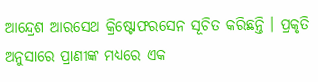ଆନ୍ଦ୍ରେଶ ଆରସେଥ କ୍ରିଷ୍ଟୋଫରସେନ ସୂଚିତ କରିଛନ୍ତି । ପ୍ରକୃତି ଅନୁସାରେ ପ୍ରାଣୀଙ୍କ ମଧ୍ୟରେ ଏକ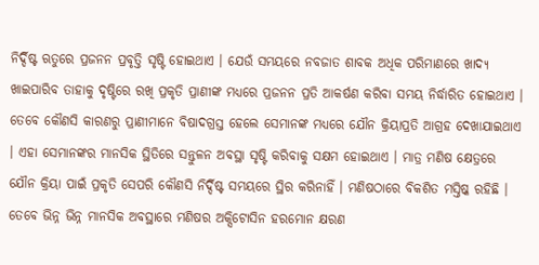ନିର୍ଦ୍ଦିଷ୍ଟ ଋତୁରେ ପ୍ରଜନନ ପ୍ରବୃତ୍ତି ସୃଷ୍ଟି ହୋଇଥାଏ । ଯେଉଁ ସମୟରେ ନବଜାତ ଶାବକ ଅଧିକ ପରିମାଣରେ ଖାଦ୍ୟ ଖାଇପାରିବ ତାହାକୁ ଦୃଷ୍ଟିରେ ରଖି ପ୍ରକୃତି ପ୍ରାଣୀଙ୍କ ମଧ୍ୟରେ ପ୍ରଜନନ ପ୍ରତି ଆକର୍ଷଣ କରିବା ସମୟ ନିର୍ଦ୍ଧାରିତ ହୋଇଥାଏ । ତେବେ କୌଣସି କାରଣରୁ ପ୍ରାଣୀମାନେ ବିଷାଦଗ୍ରସ୍ତ ହେଲେ ସେମାନଙ୍କ ମଧ୍ୟରେ ଯୌନ କ୍ରିୟାପ୍ରତି ଆଗ୍ରହ ଦେଖାଯାଇଥାଏ । ଏହା ସେମାନଙ୍କର ମାନସିକ ସ୍ଥିତିରେ ସନ୍ତୁଳନ ଅବସ୍ଥା ସୃଷ୍ଟି କରିବାକୁ ସକ୍ଷମ ହୋଇଥାଏ । ମାତ୍ର ମଣିଷ କ୍ଷେତ୍ରରେ ଯୌନ କ୍ରିୟା ପାଇଁ ପ୍ରକୃତି ସେପରି କୌଣସି ନିର୍ଦ୍ଦିଷ୍ଟ ସମୟରେ ସ୍ଥିର କରିନାହିଁ । ମଣିଷଠାରେ ବିକଶିତ ମସ୍ତିଷ୍କ ରହିଛି । ତେବେ ଭିନ୍ନ ଭିନ୍ନ ମାନସିକ ଅବସ୍ଥାରେ ମଣିଷର ଅକ୍ସିଟୋସିନ ହରମୋନ କ୍ଷରଣ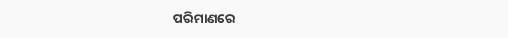ପରିମାଣରେ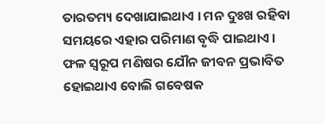ତାରତମ୍ୟ ଦେଖାଯାଇଥାଏ । ମନ ଦୁଃଖ ରହିବା ସମୟରେ ଏହାର ପରିମାଣ ବୃଦ୍ଧି ପାଇଥାଏ । ଫଳ ସ୍ୱରୂପ ମଣିଷର ଯୌନ ଜୀବନ ପ୍ରଭାବିତ ହୋଇଥାଏ ବୋଲି ଗବେଷକ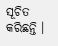ସୂଚିତ କରିଛନ୍ତି ।